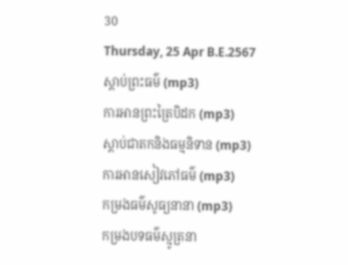30
Thursday, 25 Apr B.E.2567
ស្តាប់ព្រះធម៌ (mp3)
ការអានព្រះត្រៃបិដក (mp3)
ស្តាប់ជាតកនិងធម្មនិទាន (mp3)
ការអានសៀវភៅធម៌ (mp3)
កម្រងធម៌សូធ្យនានា (mp3)
កម្រងបទធម៌ស្មូត្រនា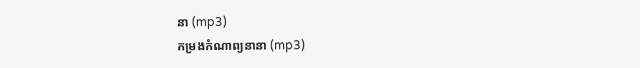នា (mp3)
កម្រងកំណាព្យនានា (mp3)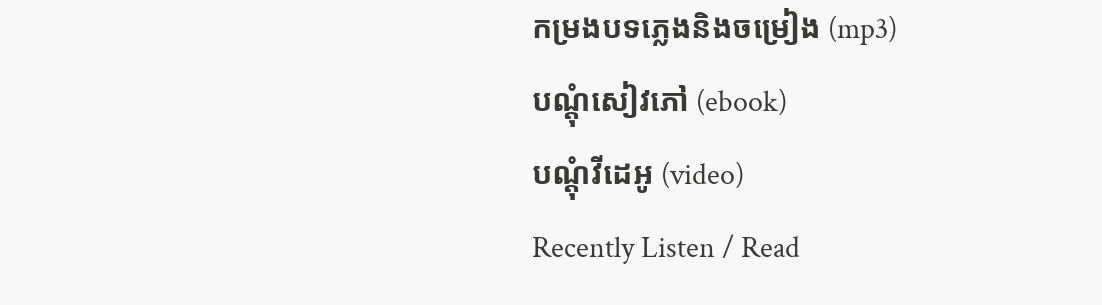កម្រងបទភ្លេងនិងចម្រៀង (mp3)
បណ្តុំសៀវភៅ (ebook)
បណ្តុំវីដេអូ (video)
Recently Listen / Read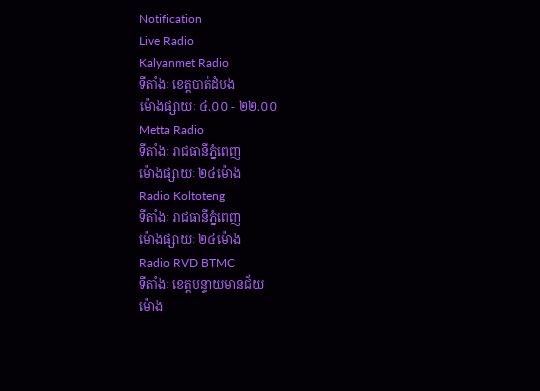Notification
Live Radio
Kalyanmet Radio
ទីតាំងៈ ខេត្តបាត់ដំបង
ម៉ោងផ្សាយៈ ៤.០០ - ២២.០០
Metta Radio
ទីតាំងៈ រាជធានីភ្នំពេញ
ម៉ោងផ្សាយៈ ២៤ម៉ោង
Radio Koltoteng
ទីតាំងៈ រាជធានីភ្នំពេញ
ម៉ោងផ្សាយៈ ២៤ម៉ោង
Radio RVD BTMC
ទីតាំងៈ ខេត្តបន្ទាយមានជ័យ
ម៉ោង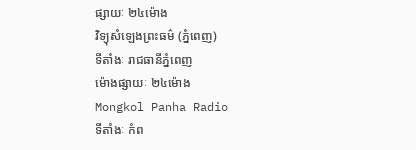ផ្សាយៈ ២៤ម៉ោង
វិទ្យុសំឡេងព្រះធម៌ (ភ្នំពេញ)
ទីតាំងៈ រាជធានីភ្នំពេញ
ម៉ោងផ្សាយៈ ២៤ម៉ោង
Mongkol Panha Radio
ទីតាំងៈ កំព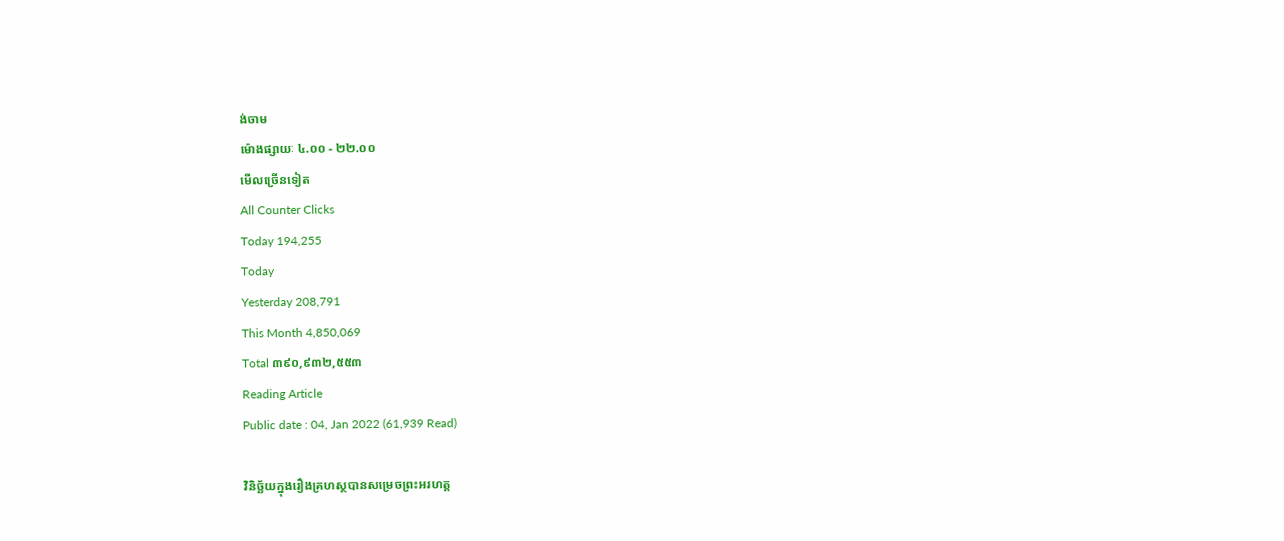ង់ចាម
ម៉ោងផ្សាយៈ ៤.០០ - ២២.០០
មើលច្រើនទៀត
All Counter Clicks
Today 194,255
Today
Yesterday 208,791
This Month 4,850,069
Total ៣៩០,៩៣២,៥៥៣
Reading Article
Public date : 04, Jan 2022 (61,939 Read)

វិនិច្ឆ័យក្នុងរឿងគ្រហស្ថបានសម្រេចព្រះអរហត្ត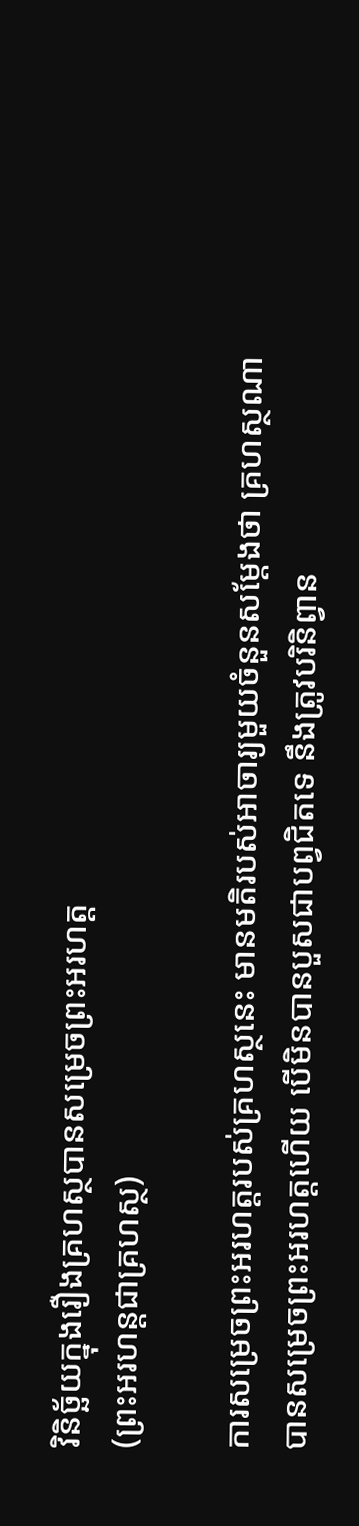វិនិច្ឆ័យក្នុងរឿងគ្រហស្ថបានសម្រេចព្រះអរហត្ត
(ព្រះអរហន្តជាគ្រហស្ថ)

ការសម្រេចព្រះអរហត្តរបស់គ្រហស្ថនេះ មានមតិរបស់អាចារ្យមួយចំនួនសម្ដែងថា គ្រហស្ថណាបានសម្រេចព្រះអរហត្តហើយ បើមិនបានបួសជាបព្វជិតទេ នឹងត្រូវបរិនិព្វាន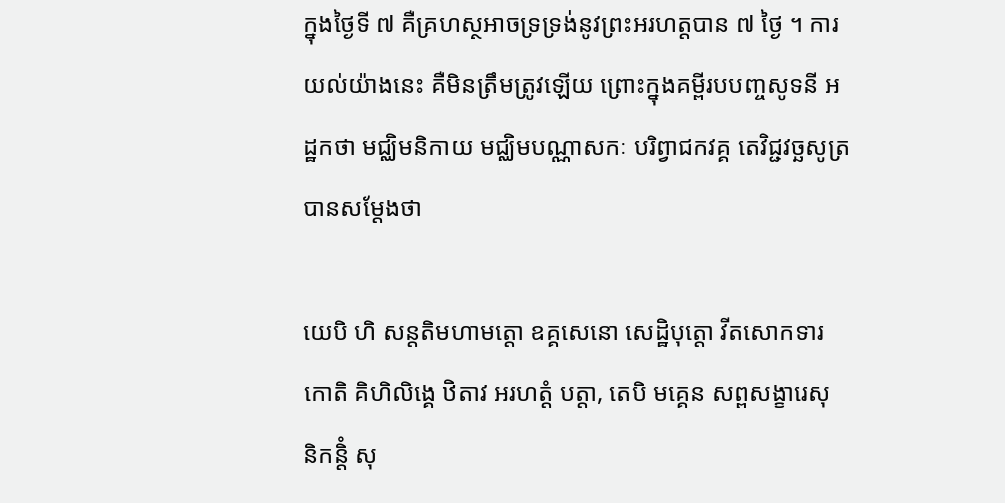ក្នុងថ្ងៃទី ៧ គឺគ្រហស្ថអាចទ្រទ្រង់នូវព្រះអរហត្តបាន ៧ ថ្ងៃ ។ ការយល់យ៉ាងនេះ គឺមិនត្រឹមត្រូវឡើយ ព្រោះក្នុងគម្ពីរបបញ្ចសូទនី អដ្ឋកថា មជ្ឈិមនិកាយ មជ្ឈិមបណ្ណាសកៈ បរិព្វាជកវគ្គ តេវិជ្ជវច្ឆសូត្រ បានសម្ដែងថា

យេបិ ហិ សន្តតិមហាមត្តោ ឧគ្គសេនោ សេដ្ឋិបុត្តោ វីតសោកទារកោតិ គិហិលិង្គេ ឋិតាវ អរហត្តំ បត្តា, តេបិ មគ្គេន សព្ពសង្ខារេសុ និកន្តិំ សុ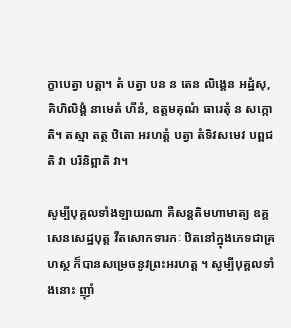ក្ខាបេត្វា បត្តា។ តំ បត្វា បន ន តេន លិង្គេន អដ្ឋំសុ, គិហិលិង្គំ នាមេតំ ហីនំ, ឧត្តមគុណំ ធារេតុំ ន សក្កោតិ។ តស្មា តត្ថ ឋិតោ អរហត្តំ បត្វា តំទិវសមេវ បព្ពជតិ វា បរិនិព្ពាតិ វា។

សូម្បីបុគ្គលទាំងឡាយណា គឺសន្តតិមហាមាត្យ ឧគ្គសេនសេដ្ឋបុត្ត វីតសោកទារកៈ ឋិតនៅក្នុងភេទជាគ្រហស្ថ ក៏បានសម្រេចនូវព្រះអរហត្ត ។ សូម្បីបុគ្គលទាំងនោះ ញ៉ាំ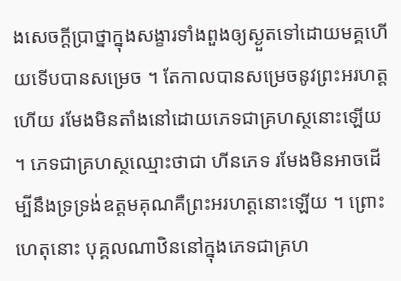ងសេចក្ដីប្រាថ្នាក្នុងសង្ខារទាំងពួងឲ្យស្ងួតទៅដោយមគ្គហើយទើបបានសម្រេច ។ តែកាលបានសម្រេចនូវព្រះអរហត្តហើយ រមែងមិនតាំងនៅដោយភេទជាគ្រហស្ថនោះឡើយ ។ ភេទជាគ្រហស្ថឈ្មោះថាជា ហីនភេទ រមែងមិនអាចដើម្បីនឹងទ្រទ្រង់ឧត្តមគុណគឺព្រះអរហត្តនោះឡើយ ។ ព្រោះហេតុនោះ បុគ្គលណាឋិននៅក្នុងភេទជាគ្រហ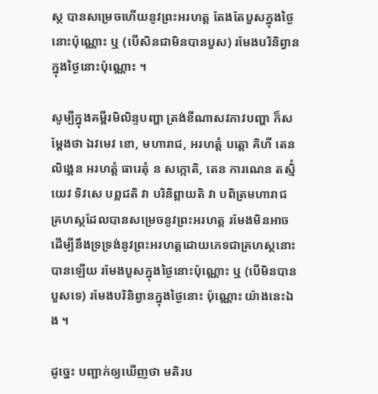ស្ថ បានសម្រេចហើយនូវព្រះអរហត្ត តែងតែបួសក្នុងថ្ងៃនោះប៉ុណ្ណោះ ឬ (បើសិនជាមិនបានបួស) រមែងបរិនិព្វានក្នុងថ្ងៃនោះប៉ុណ្ណោះ ។

សូម្បីក្នុងគម្ពីរមិលិន្ទបញ្ហា ត្រង់ខីណាសវភាវបញ្ហា ក៏សម្ដែងថា ឯវមេវ ខោ, មហារាជ, អរហត្តំ បត្តោ គិហី តេន លិង្គេន អរហត្តំ ធារេតុំ ន សក្កោតិ, តេន ការណេន តស្មិំ យេវ ទិវសេ បព្ពជតិ វា បរិនិព្ពាយតិ វា បពិត្រមហារាជ គ្រហស្ថដែលបានសម្រេចនូវព្រះអរហត្ត រមែងមិនអាចដើម្បីនឹងទ្រទ្រង់នូវព្រះអរហត្តដោយភេទជាគ្រហស្ថនោះបានឡើយ រមែងបួសក្នុងថ្ងៃនោះប៉ុណ្ណោះ ឬ (បើមិនបានបួសទេ) រមែងបរិនិព្វានក្នុងថ្ងៃនោះ ប៉ុណ្ណោះ យ៉ាងនេះឯង ។

ដូច្នេះ បញ្ជាក់ឲ្យឃើញថា មតិរប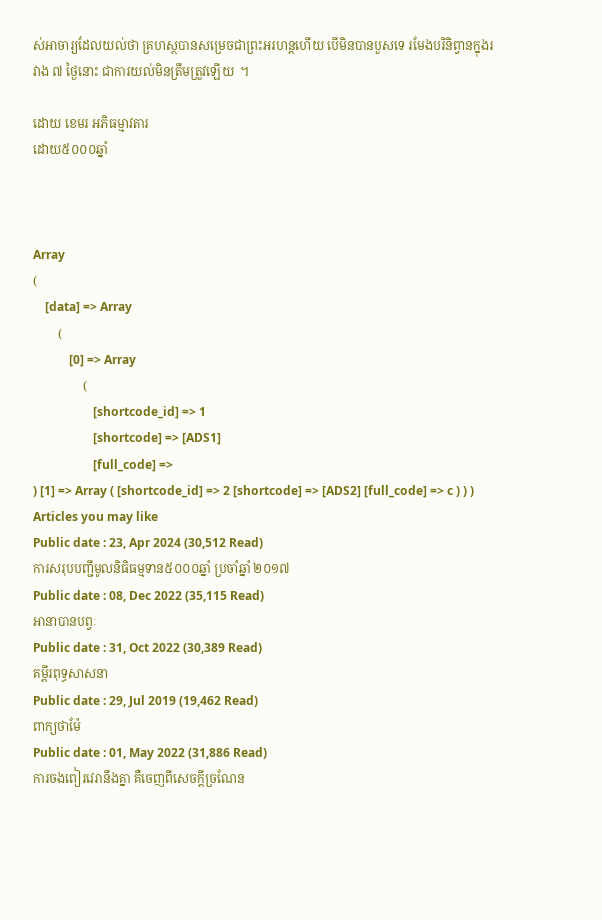ស់អាចារ្យដែលយល់ថា គ្រហស្ថបានសម្រេចជាព្រះអរហន្តហើយ បើមិនបានបួសទេ រមែងបរិនិព្វានក្នុងរវាង ៧ ថ្ងៃនោះ ជាការយល់មិនត្រឹមត្រួវឡើយ  ។

ដោយ ខេមរ អភិធម្មាវតារ
ដោយ៥០០០ឆ្នាំ



Array
(
    [data] => Array
        (
            [0] => Array
                (
                    [shortcode_id] => 1
                    [shortcode] => [ADS1]
                    [full_code] =>
) [1] => Array ( [shortcode_id] => 2 [shortcode] => [ADS2] [full_code] => c ) ) )
Articles you may like
Public date : 23, Apr 2024 (30,512 Read)
ការសរុបបញ្ជីមូលនិធិធម្មទាន៥០០០ឆ្នាំ ប្រចាំឆ្នាំ ២០១៧
Public date : 08, Dec 2022 (35,115 Read)
អានាបានបព្វៈ
Public date : 31, Oct 2022 (30,389 Read)
គម្ពីរពុទ្ធសាសនា
Public date : 29, Jul 2019 (19,462 Read)
ពាក្យថាម៉ែ
Public date : 01, May 2022 (31,886 Read)
ការចងពៀរវេរានឹងគ្នា គឺចេញពីសេចក្តីច្រណែន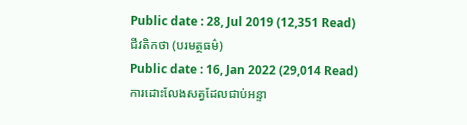Public date : 28, Jul 2019 (12,351 Read)
ជីវតិកថា (បរមត្ថធម៌)
Public date : 16, Jan 2022 (29,014 Read)
ការដោះលែងសត្វដែលជាប់អន្ទា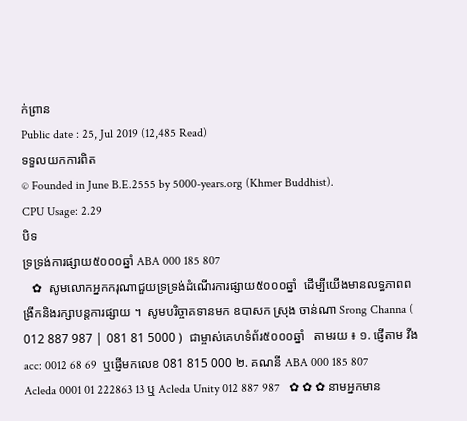ក់ព្រាន
Public date : 25, Jul 2019 (12,485 Read)
ទទួលយកការពិត
© Founded in June B.E.2555 by 5000-years.org (Khmer Buddhist).
CPU Usage: 2.29
បិទ
ទ្រទ្រង់ការផ្សាយ៥០០០ឆ្នាំ ABA 000 185 807
   ✿  សូមលោកអ្នកករុណាជួយទ្រទ្រង់ដំណើរការផ្សាយ៥០០០ឆ្នាំ  ដើម្បីយើងមានលទ្ធភាពពង្រីកនិងរក្សាបន្តការផ្សាយ ។  សូមបរិច្ចាគទានមក ឧបាសក ស្រុង ចាន់ណា Srong Channa ( 012 887 987 | 081 81 5000 )  ជាម្ចាស់គេហទំព័រ៥០០០ឆ្នាំ   តាមរយ ៖ ១. ផ្ញើតាម វីង acc: 0012 68 69  ឬផ្ញើមកលេខ 081 815 000 ២. គណនី ABA 000 185 807 Acleda 0001 01 222863 13 ឬ Acleda Unity 012 887 987   ✿ ✿ ✿ នាមអ្នកមាន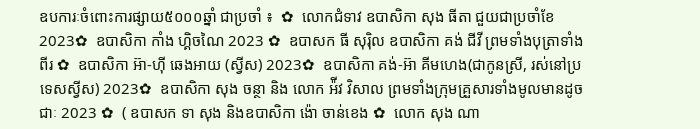ឧបការៈចំពោះការផ្សាយ៥០០០ឆ្នាំ ជាប្រចាំ ៖  ✿  លោកជំទាវ ឧបាសិកា សុង ធីតា ជួយជាប្រចាំខែ 2023✿  ឧបាសិកា កាំង ហ្គិចណៃ 2023 ✿  ឧបាសក ធី សុរ៉ិល ឧបាសិកា គង់ ជីវី ព្រមទាំងបុត្រាទាំងពីរ ✿  ឧបាសិកា អ៊ា-ហុី ឆេងអាយ (ស្វីស) 2023✿  ឧបាសិកា គង់-អ៊ា គីមហេង(ជាកូនស្រី, រស់នៅប្រទេសស្វីស) 2023✿  ឧបាសិកា សុង ចន្ថា និង លោក អ៉ីវ វិសាល ព្រមទាំងក្រុមគ្រួសារទាំងមូលមានដូចជាៈ 2023 ✿  ( ឧបាសក ទា សុង និងឧបាសិកា ង៉ោ ចាន់ខេង ✿  លោក សុង ណា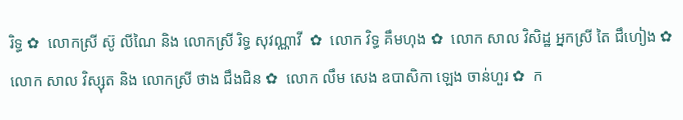រិទ្ធ ✿  លោកស្រី ស៊ូ លីណៃ និង លោកស្រី រិទ្ធ សុវណ្ណាវី  ✿  លោក វិទ្ធ គឹមហុង ✿  លោក សាល វិសិដ្ឋ អ្នកស្រី តៃ ជឹហៀង ✿  លោក សាល វិស្សុត និង លោកស្រី ថាង ជឹងជិន ✿  លោក លឹម សេង ឧបាសិកា ឡេង ចាន់ហួរ ✿  ក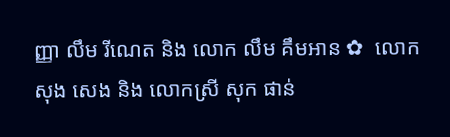ញ្ញា លឹម រីណេត និង លោក លឹម គឹមអាន ✿  លោក សុង សេង និង លោកស្រី សុក ផាន់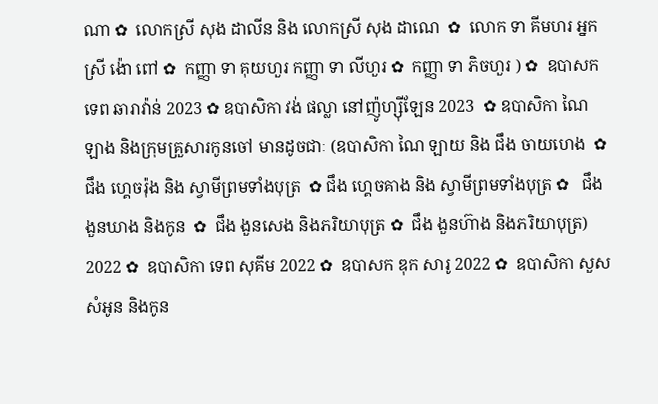ណា ✿  លោកស្រី សុង ដាលីន និង លោកស្រី សុង ដាណេ  ✿  លោក ទា គីមហរ អ្នកស្រី ង៉ោ ពៅ ✿  កញ្ញា ទា គុយហួរ កញ្ញា ទា លីហួរ ✿  កញ្ញា ទា ភិចហួរ ) ✿  ឧបាសក ទេព ឆារាវ៉ាន់ 2023 ✿ ឧបាសិកា វង់ ផល្លា នៅញ៉ូហ្ស៊ីឡែន 2023  ✿ ឧបាសិកា ណៃ ឡាង និងក្រុមគ្រួសារកូនចៅ មានដូចជាៈ (ឧបាសិកា ណៃ ឡាយ និង ជឹង ចាយហេង  ✿  ជឹង ហ្គេចរ៉ុង និង ស្វាមីព្រមទាំងបុត្រ  ✿ ជឹង ហ្គេចគាង និង ស្វាមីព្រមទាំងបុត្រ ✿   ជឹង ងួនឃាង និងកូន  ✿  ជឹង ងួនសេង និងភរិយាបុត្រ ✿  ជឹង ងួនហ៊ាង និងភរិយាបុត្រ)  2022 ✿  ឧបាសិកា ទេព សុគីម 2022 ✿  ឧបាសក ឌុក សារូ 2022 ✿  ឧបាសិកា សួស សំអូន និងកូន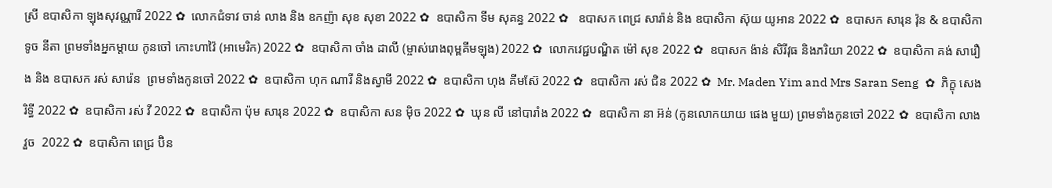ស្រី ឧបាសិកា ឡុងសុវណ្ណារី 2022 ✿  លោកជំទាវ ចាន់ លាង និង ឧកញ៉ា សុខ សុខា 2022 ✿  ឧបាសិកា ទីម សុគន្ធ 2022 ✿   ឧបាសក ពេជ្រ សារ៉ាន់ និង ឧបាសិកា ស៊ុយ យូអាន 2022 ✿  ឧបាសក សារុន វ៉ុន & ឧបាសិកា ទូច នីតា ព្រមទាំងអ្នកម្តាយ កូនចៅ កោះហាវ៉ៃ (អាមេរិក) 2022 ✿  ឧបាសិកា ចាំង ដាលី (ម្ចាស់រោងពុម្ពគីមឡុង) 2022 ✿  លោកវេជ្ជបណ្ឌិត ម៉ៅ សុខ 2022 ✿  ឧបាសក ង៉ាន់ សិរីវុធ និងភរិយា 2022 ✿  ឧបាសិកា គង់ សារឿង និង ឧបាសក រស់ សារ៉េន  ព្រមទាំងកូនចៅ 2022 ✿  ឧបាសិកា ហុក ណារី និងស្វាមី 2022 ✿  ឧបាសិកា ហុង គីមស៊ែ 2022 ✿  ឧបាសិកា រស់ ជិន 2022 ✿  Mr. Maden Yim and Mrs Saran Seng  ✿  ភិក្ខុ សេង រិទ្ធី 2022 ✿  ឧបាសិកា រស់ វី 2022 ✿  ឧបាសិកា ប៉ុម សារុន 2022 ✿  ឧបាសិកា សន ម៉ិច 2022 ✿  ឃុន លី នៅបារាំង 2022 ✿  ឧបាសិកា នា អ៊ន់ (កូនលោកយាយ ផេង មួយ) ព្រមទាំងកូនចៅ 2022 ✿  ឧបាសិកា លាង វួច  2022 ✿  ឧបាសិកា ពេជ្រ ប៊ិន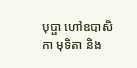បុប្ផា ហៅឧបាសិកា មុទិតា និង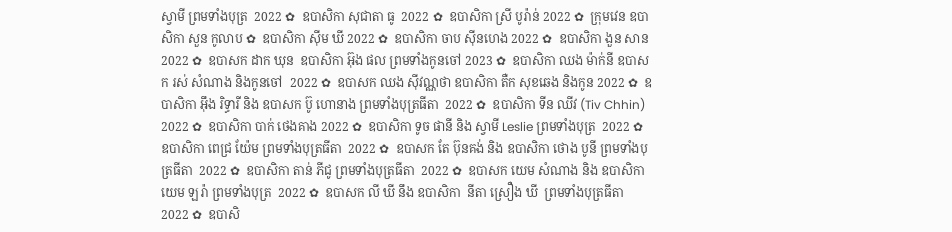ស្វាមី ព្រមទាំងបុត្រ  2022 ✿  ឧបាសិកា សុជាតា ធូ  2022 ✿  ឧបាសិកា ស្រី បូរ៉ាន់ 2022 ✿  ក្រុមវេន ឧបាសិកា សួន កូលាប ✿  ឧបាសិកា ស៊ីម ឃី 2022 ✿  ឧបាសិកា ចាប ស៊ីនហេង 2022 ✿  ឧបាសិកា ងួន សាន 2022 ✿  ឧបាសក ដាក ឃុន  ឧបាសិកា អ៊ុង ផល ព្រមទាំងកូនចៅ 2023 ✿  ឧបាសិកា ឈង ម៉ាក់នី ឧបាសក រស់ សំណាង និងកូនចៅ  2022 ✿  ឧបាសក ឈង សុីវណ្ណថា ឧបាសិកា តឺក សុខឆេង និងកូន 2022 ✿  ឧបាសិកា អុឹង រិទ្ធារី និង ឧបាសក ប៊ូ ហោនាង ព្រមទាំងបុត្រធីតា  2022 ✿  ឧបាសិកា ទីន ឈីវ (Tiv Chhin)  2022 ✿  ឧបាសិកា បាក់ ថេងគាង 2022 ✿  ឧបាសិកា ទូច ផានី និង ស្វាមី Leslie ព្រមទាំងបុត្រ  2022 ✿  ឧបាសិកា ពេជ្រ យ៉ែម ព្រមទាំងបុត្រធីតា  2022 ✿  ឧបាសក តែ ប៊ុនគង់ និង ឧបាសិកា ថោង បូនី ព្រមទាំងបុត្រធីតា  2022 ✿  ឧបាសិកា តាន់ ភីជូ ព្រមទាំងបុត្រធីតា  2022 ✿  ឧបាសក យេម សំណាង និង ឧបាសិកា យេម ឡរ៉ា ព្រមទាំងបុត្រ  2022 ✿  ឧបាសក លី ឃី នឹង ឧបាសិកា  នីតា ស្រឿង ឃី  ព្រមទាំងបុត្រធីតា  2022 ✿  ឧបាសិ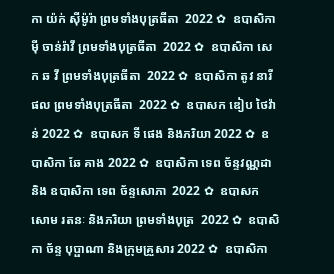កា យ៉ក់ សុីម៉ូរ៉ា ព្រមទាំងបុត្រធីតា  2022 ✿  ឧបាសិកា មុី ចាន់រ៉ាវី ព្រមទាំងបុត្រធីតា  2022 ✿  ឧបាសិកា សេក ឆ វី ព្រមទាំងបុត្រធីតា  2022 ✿  ឧបាសិកា តូវ នារីផល ព្រមទាំងបុត្រធីតា  2022 ✿  ឧបាសក ឌៀប ថៃវ៉ាន់ 2022 ✿  ឧបាសក ទី ផេង និងភរិយា 2022 ✿  ឧបាសិកា ឆែ គាង 2022 ✿  ឧបាសិកា ទេព ច័ន្ទវណ្ណដា និង ឧបាសិកា ទេព ច័ន្ទសោភា  2022 ✿  ឧបាសក សោម រតនៈ និងភរិយា ព្រមទាំងបុត្រ  2022 ✿  ឧបាសិកា ច័ន្ទ បុប្ផាណា និងក្រុមគ្រួសារ 2022 ✿  ឧបាសិកា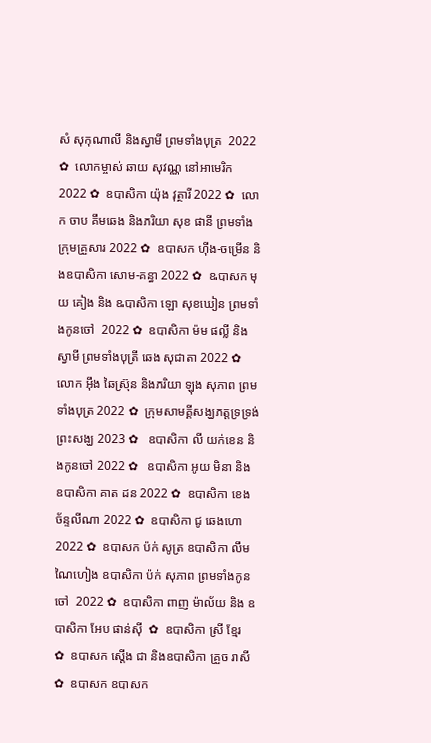សំ សុកុណាលី និងស្វាមី ព្រមទាំងបុត្រ  2022 ✿  លោកម្ចាស់ ឆាយ សុវណ្ណ នៅអាមេរិក 2022 ✿  ឧបាសិកា យ៉ុង វុត្ថារី 2022 ✿  លោក ចាប គឹមឆេង និងភរិយា សុខ ផានី ព្រមទាំងក្រុមគ្រួសារ 2022 ✿  ឧបាសក ហ៊ីង-ចម្រើន និងឧបាសិកា សោម-គន្ធា 2022 ✿  ឩបាសក មុយ គៀង និង ឩបាសិកា ឡោ សុខឃៀន ព្រមទាំងកូនចៅ  2022 ✿  ឧបាសិកា ម៉ម ផល្លី និង ស្វាមី ព្រមទាំងបុត្រី ឆេង សុជាតា 2022 ✿  លោក អ៊ឹង ឆៃស្រ៊ុន និងភរិយា ឡុង សុភាព ព្រមទាំងបុត្រ 2022 ✿  ក្រុមសាមគ្គីសង្ឃភត្តទ្រទ្រង់ព្រះសង្ឃ 2023 ✿   ឧបាសិកា លី យក់ខេន និងកូនចៅ 2022 ✿   ឧបាសិកា អូយ មិនា និង ឧបាសិកា គាត ដន 2022 ✿  ឧបាសិកា ខេង ច័ន្ទលីណា 2022 ✿  ឧបាសិកា ជូ ឆេងហោ 2022 ✿  ឧបាសក ប៉ក់ សូត្រ ឧបាសិកា លឹម ណៃហៀង ឧបាសិកា ប៉ក់ សុភាព ព្រមទាំងកូនចៅ  2022 ✿  ឧបាសិកា ពាញ ម៉ាល័យ និង ឧបាសិកា អែប ផាន់ស៊ី  ✿  ឧបាសិកា ស្រី ខ្មែរ  ✿  ឧបាសក ស្តើង ជា និងឧបាសិកា គ្រួច រាសី  ✿  ឧបាសក ឧបាសក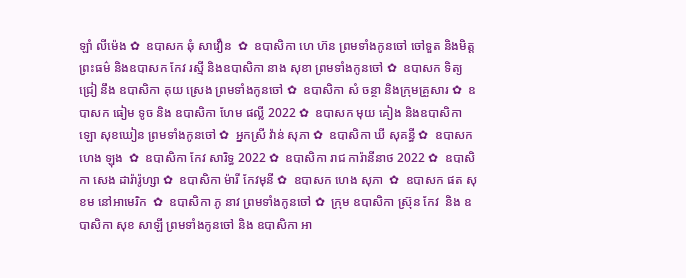ឡាំ លីម៉េង ✿  ឧបាសក ឆុំ សាវឿន  ✿  ឧបាសិកា ហេ ហ៊ន ព្រមទាំងកូនចៅ ចៅទួត និងមិត្តព្រះធម៌ និងឧបាសក កែវ រស្មី និងឧបាសិកា នាង សុខា ព្រមទាំងកូនចៅ ✿  ឧបាសក ទិត្យ ជ្រៀ នឹង ឧបាសិកា គុយ ស្រេង ព្រមទាំងកូនចៅ ✿  ឧបាសិកា សំ ចន្ថា និងក្រុមគ្រួសារ ✿  ឧបាសក ធៀម ទូច និង ឧបាសិកា ហែម ផល្លី 2022 ✿  ឧបាសក មុយ គៀង និងឧបាសិកា ឡោ សុខឃៀន ព្រមទាំងកូនចៅ ✿  អ្នកស្រី វ៉ាន់ សុភា ✿  ឧបាសិកា ឃី សុគន្ធី ✿  ឧបាសក ហេង ឡុង  ✿  ឧបាសិកា កែវ សារិទ្ធ 2022 ✿  ឧបាសិកា រាជ ការ៉ានីនាថ 2022 ✿  ឧបាសិកា សេង ដារ៉ារ៉ូហ្សា ✿  ឧបាសិកា ម៉ារី កែវមុនី ✿  ឧបាសក ហេង សុភា  ✿  ឧបាសក ផត សុខម នៅអាមេរិក  ✿  ឧបាសិកា ភូ នាវ ព្រមទាំងកូនចៅ ✿  ក្រុម ឧបាសិកា ស្រ៊ុន កែវ  និង ឧបាសិកា សុខ សាឡី ព្រមទាំងកូនចៅ និង ឧបាសិកា អា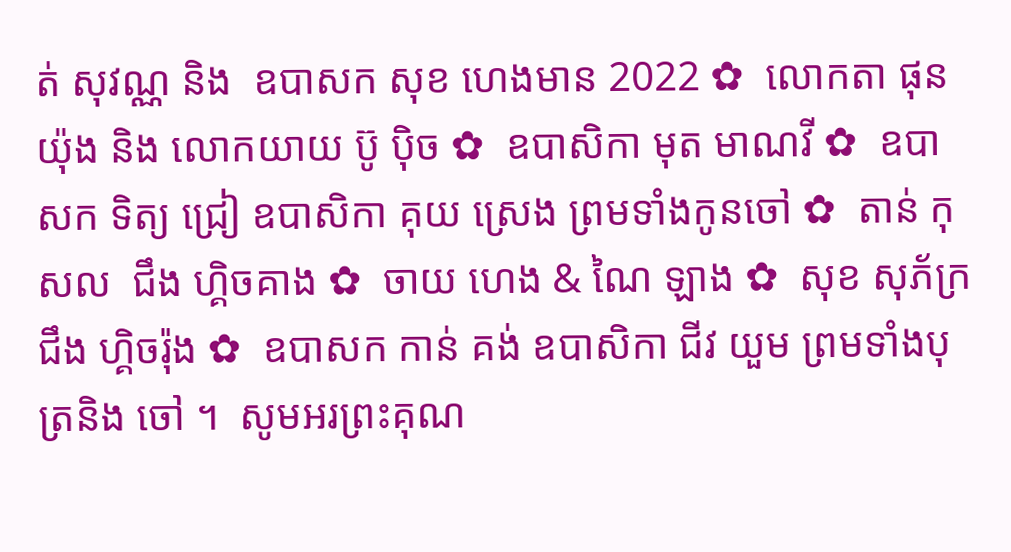ត់ សុវណ្ណ និង  ឧបាសក សុខ ហេងមាន 2022 ✿  លោកតា ផុន យ៉ុង និង លោកយាយ ប៊ូ ប៉ិច ✿  ឧបាសិកា មុត មាណវី ✿  ឧបាសក ទិត្យ ជ្រៀ ឧបាសិកា គុយ ស្រេង ព្រមទាំងកូនចៅ ✿  តាន់ កុសល  ជឹង ហ្គិចគាង ✿  ចាយ ហេង & ណៃ ឡាង ✿  សុខ សុភ័ក្រ ជឹង ហ្គិចរ៉ុង ✿  ឧបាសក កាន់ គង់ ឧបាសិកា ជីវ យួម ព្រមទាំងបុត្រនិង ចៅ ។  សូមអរព្រះគុណ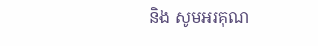និង សូមអរគុណ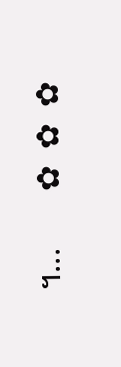។...       ✿  ✿  ✿